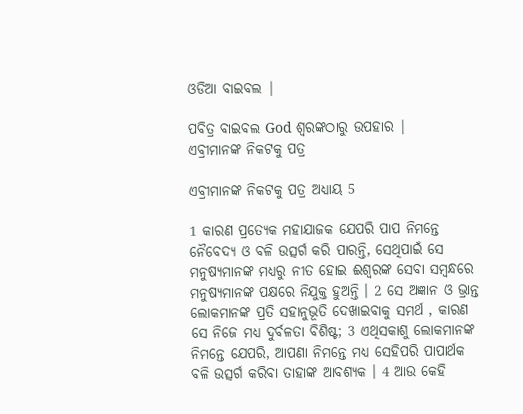ଓଡିଆ ବାଇବଲ |

ପବିତ୍ର ବାଇବଲ God ଶ୍ବରଙ୍କଠାରୁ ଉପହାର |
ଏବ୍ରୀମାନଙ୍କ ନିକଟକୁ ପତ୍ର

ଏବ୍ରୀମାନଙ୍କ ନିକଟକୁ ପତ୍ର ଅଧ୍ୟାୟ 5

1 କାରଣ ପ୍ରତ୍ୟେକ ମହାଯାଜକ ଯେପରି ପାପ ନିମନ୍ତେ ନୈବେଦ୍ୟ ଓ ବଳି ଉତ୍ସର୍ଗ କରି ପାରନ୍ତି, ସେଥିପାଇଁ ସେ ମନୁଷ୍ୟମାନଙ୍କ ମଧ୍ୟରୁ ନୀତ ହୋଇ ଈଶ୍ୱରଙ୍କ ସେବା ସମ୍ବନ୍ଧରେ ମନୁଷ୍ୟମାନଙ୍କ ପକ୍ଷରେ ନିଯୁକ୍ତ ହୁଅନ୍ତି । 2 ସେ ଅଜ୍ଞାନ ଓ ଭ୍ରାନ୍ତ ଲୋକମାନଙ୍କ ପ୍ରତି ସହାନୁଭୂତି ଦେଖାଇବାକୁ ସମର୍ଥ , କାରଣ ସେ ନିଜେ ମଧ୍ୟ ଦୁର୍ବଳତା ବିଶିଷ୍ଟ; 3 ଏଥିସକାଶୁ ଲୋକମାନଙ୍କ ନିମନ୍ତେ ଯେପରି, ଆପଣା ନିମନ୍ତେ ମଧ୍ୟ ସେହିପରି ପାପାର୍ଥକ ବଳି ଉତ୍ସର୍ଗ କରିବା ତାହାଙ୍କ ଆବଶ୍ୟକ । 4 ଆଉ କେହି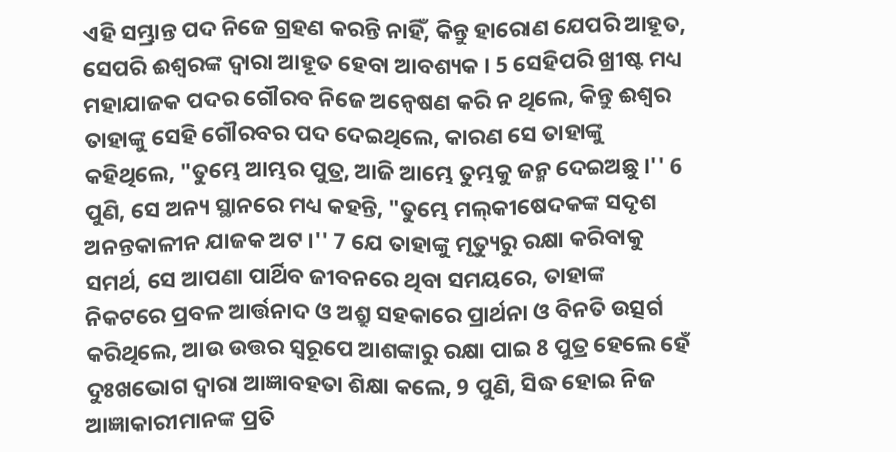ଏହି ସମ୍ଭ୍ରାନ୍ତ ପଦ ନିଜେ ଗ୍ରହଣ କରନ୍ତି ନାହିଁ, କିନ୍ତୁ ହାରୋଣ ଯେପରି ଆହୂତ, ସେପରି ଈଶ୍ୱରଙ୍କ ଦ୍ୱାରା ଆହୂତ ହେବା ଆବଶ୍ୟକ । 5 ସେହିପରି ଖ୍ରୀଷ୍ଟ ମଧ୍ୟ ମହାଯାଜକ ପଦର ଗୌରବ ନିଜେ ଅନ୍ୱେଷଣ କରି ନ ଥିଲେ, କିନ୍ତୁ ଈଶ୍ୱର ତାହାଙ୍କୁ ସେହି ଗୌରବର ପଦ ଦେଇଥିଲେ, କାରଣ ସେ ତାହାଙ୍କୁ କହିଥିଲେ, "ତୁମ୍ଭେ ଆମ୍ଭର ପୁତ୍ର, ଆଜି ଆମ୍ଭେ ତୁମ୍ଭକୁ ଜନ୍ମ ଦେଇଅଛୁ ।'' 6 ପୁଣି, ସେ ଅନ୍ୟ ସ୍ଥାନରେ ମଧ୍ୟ କହନ୍ତି, "ତୁମ୍ଭେ ମଲ୍‍କୀଷେଦକଙ୍କ ସଦୃଶ ଅନନ୍ତକାଳୀନ ଯାଜକ ଅଟ ।'' 7 ଯେ ତାହାଙ୍କୁ ମୃତ୍ୟୁରୁ ରକ୍ଷା କରିବାକୁ ସମର୍ଥ, ସେ ଆପଣା ପାର୍ଥିବ ଜୀବନରେ ଥିବା ସମୟରେ, ତାହାଙ୍କ ନିକଟରେ ପ୍ରବଳ ଆର୍ତ୍ତନାଦ ଓ ଅଶ୍ରୁ ସହକାରେ ପ୍ରାର୍ଥନା ଓ ବିନତି ଉତ୍ସର୍ଗ କରିଥିଲେ, ଆଉ ଉତ୍ତର ସ୍ୱରୂପେ ଆଶଙ୍କାରୁ ରକ୍ଷା ପାଇ 8 ପୁତ୍ର ହେଲେ ହେଁ ଦୁଃଖଭୋଗ ଦ୍ୱାରା ଆଜ୍ଞାବହତା ଶିକ୍ଷା କଲେ, 9 ପୁଣି, ସିଦ୍ଧ ହୋଇ ନିଜ ଆଜ୍ଞାକାରୀମାନଙ୍କ ପ୍ରତି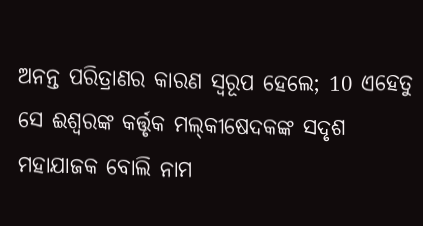ଅନନ୍ତ ପରିତ୍ରାଣର କାରଣ ସ୍ୱରୂପ ହେଲେ; 10 ଏହେତୁ ସେ ଈଶ୍ୱରଙ୍କ କର୍ତ୍ତୃକ ମଲ୍‍କୀଷେଦକଙ୍କ ସଦୃଶ ମହାଯାଜକ ବୋଲି ନାମ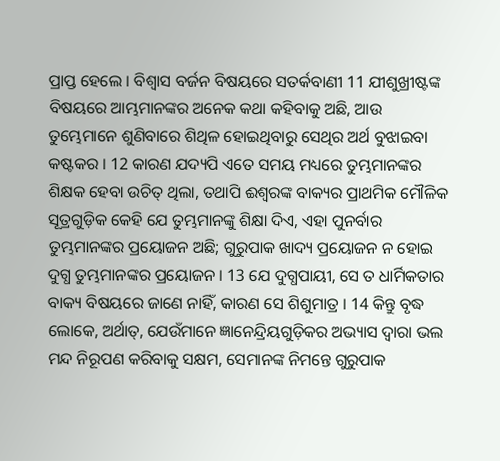ପ୍ରାପ୍ତ ହେଲେ । ବିଶ୍ୱାସ ବର୍ଜନ ବିଷୟରେ ସତର୍କବାଣୀ 11 ଯୀଶୁଖ୍ରୀଷ୍ଟଙ୍କ ବିଷୟରେ ଆମ୍ଭମାନଙ୍କର ଅନେକ କଥା କହିବାକୁ ଅଛି, ଆଉ ତୁମ୍ଭେମାନେ ଶୁଣିବାରେ ଶିଥିଳ ହୋଇଥିବାରୁ ସେଥିର ଅର୍ଥ ବୁଝାଇବା କଷ୍ଟକର । 12 କାରଣ ଯଦ୍ୟପି ଏତେ ସମୟ ମଧ୍ୟରେ ତୁମ୍ଭମାନଙ୍କର ଶିକ୍ଷକ ହେବା ଉଚିତ୍ ଥିଲା, ତଥାପି ଈଶ୍ୱରଙ୍କ ବାକ୍ୟର ପ୍ରାଥମିକ ମୌଳିକ ସୂତ୍ରଗୁଡ଼ିକ କେହି ଯେ ତୁମ୍ଭମାନଙ୍କୁ ଶିକ୍ଷା ଦିଏ, ଏହା ପୁନର୍ବାର ତୁମ୍ଭମାନଙ୍କର ପ୍ରୟୋଜନ ଅଛି; ଗୁରୁପାକ ଖାଦ୍ୟ ପ୍ରୟୋଜନ ନ ହୋଇ ଦୁଗ୍ଧ ତୁମ୍ଭମାନଙ୍କର ପ୍ରୟୋଜନ । 13 ଯେ ଦୁଗ୍ଧପାୟୀ, ସେ ତ ଧାର୍ମିକତାର ବାକ୍ୟ ବିଷୟରେ ଜାଣେ ନାହିଁ, କାରଣ ସେ ଶିଶୁମାତ୍ର । 14 କିନ୍ତୁ ବୃଦ୍ଧ ଲୋକେ, ଅର୍ଥାତ୍‍, ଯେଉଁମାନେ ଜ୍ଞାନେନ୍ଦ୍ରିୟଗୁଡ଼ିକର ଅଭ୍ୟାସ ଦ୍ୱାରା ଭଲ ମନ୍ଦ ନିରୂପଣ କରିବାକୁ ସକ୍ଷମ, ସେମାନଙ୍କ ନିମନ୍ତେ ଗୁରୁପାକ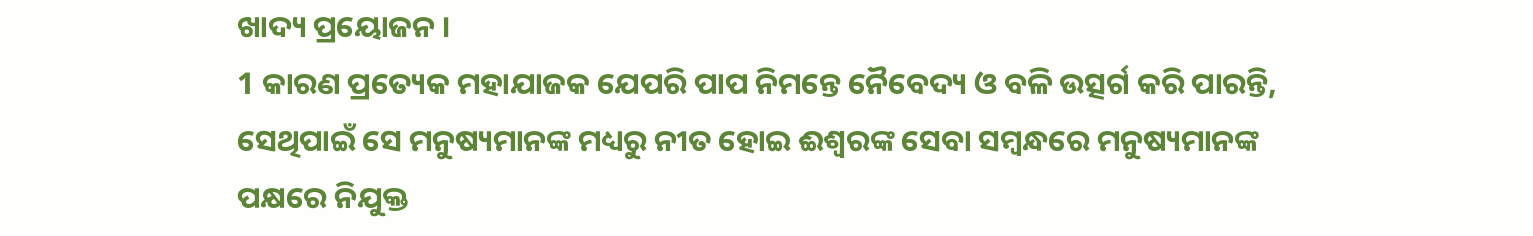ଖାଦ୍ୟ ପ୍ରୟୋଜନ ।
1 କାରଣ ପ୍ରତ୍ୟେକ ମହାଯାଜକ ଯେପରି ପାପ ନିମନ୍ତେ ନୈବେଦ୍ୟ ଓ ବଳି ଉତ୍ସର୍ଗ କରି ପାରନ୍ତି, ସେଥିପାଇଁ ସେ ମନୁଷ୍ୟମାନଙ୍କ ମଧ୍ୟରୁ ନୀତ ହୋଇ ଈଶ୍ୱରଙ୍କ ସେବା ସମ୍ବନ୍ଧରେ ମନୁଷ୍ୟମାନଙ୍କ ପକ୍ଷରେ ନିଯୁକ୍ତ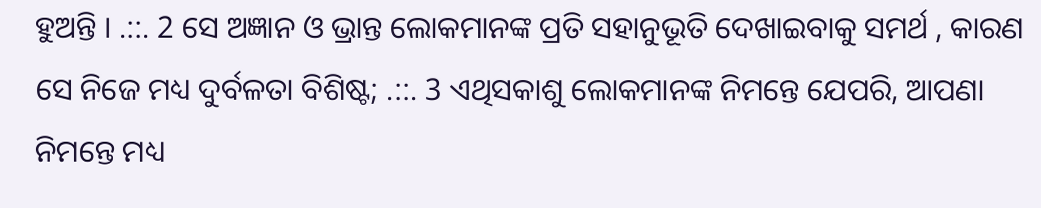ହୁଅନ୍ତି । .::. 2 ସେ ଅଜ୍ଞାନ ଓ ଭ୍ରାନ୍ତ ଲୋକମାନଙ୍କ ପ୍ରତି ସହାନୁଭୂତି ଦେଖାଇବାକୁ ସମର୍ଥ , କାରଣ ସେ ନିଜେ ମଧ୍ୟ ଦୁର୍ବଳତା ବିଶିଷ୍ଟ; .::. 3 ଏଥିସକାଶୁ ଲୋକମାନଙ୍କ ନିମନ୍ତେ ଯେପରି, ଆପଣା ନିମନ୍ତେ ମଧ୍ୟ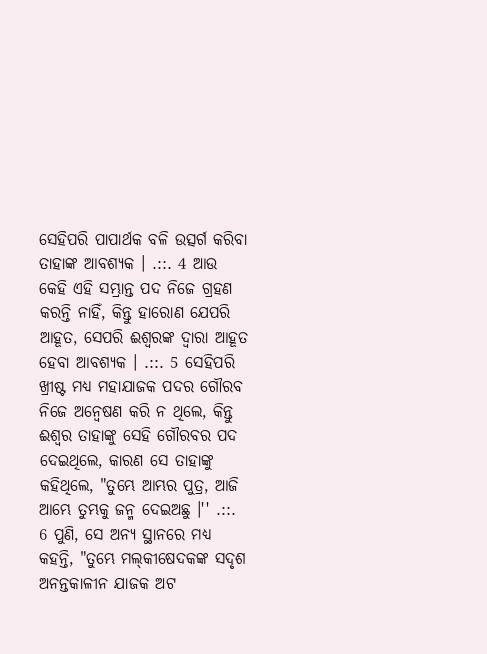ସେହିପରି ପାପାର୍ଥକ ବଳି ଉତ୍ସର୍ଗ କରିବା ତାହାଙ୍କ ଆବଶ୍ୟକ । .::. 4 ଆଉ କେହି ଏହି ସମ୍ଭ୍ରାନ୍ତ ପଦ ନିଜେ ଗ୍ରହଣ କରନ୍ତି ନାହିଁ, କିନ୍ତୁ ହାରୋଣ ଯେପରି ଆହୂତ, ସେପରି ଈଶ୍ୱରଙ୍କ ଦ୍ୱାରା ଆହୂତ ହେବା ଆବଶ୍ୟକ । .::. 5 ସେହିପରି ଖ୍ରୀଷ୍ଟ ମଧ୍ୟ ମହାଯାଜକ ପଦର ଗୌରବ ନିଜେ ଅନ୍ୱେଷଣ କରି ନ ଥିଲେ, କିନ୍ତୁ ଈଶ୍ୱର ତାହାଙ୍କୁ ସେହି ଗୌରବର ପଦ ଦେଇଥିଲେ, କାରଣ ସେ ତାହାଙ୍କୁ କହିଥିଲେ, "ତୁମ୍ଭେ ଆମ୍ଭର ପୁତ୍ର, ଆଜି ଆମ୍ଭେ ତୁମ୍ଭକୁ ଜନ୍ମ ଦେଇଅଛୁ ।'' .::. 6 ପୁଣି, ସେ ଅନ୍ୟ ସ୍ଥାନରେ ମଧ୍ୟ କହନ୍ତି, "ତୁମ୍ଭେ ମଲ୍‍କୀଷେଦକଙ୍କ ସଦୃଶ ଅନନ୍ତକାଳୀନ ଯାଜକ ଅଟ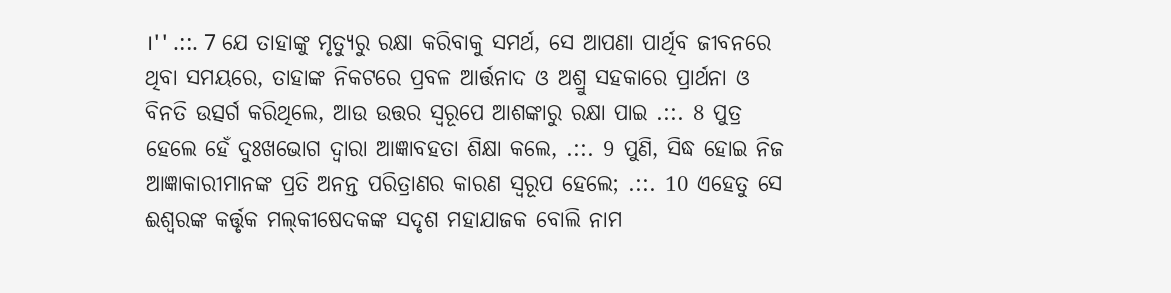।'' .::. 7 ଯେ ତାହାଙ୍କୁ ମୃତ୍ୟୁରୁ ରକ୍ଷା କରିବାକୁ ସମର୍ଥ, ସେ ଆପଣା ପାର୍ଥିବ ଜୀବନରେ ଥିବା ସମୟରେ, ତାହାଙ୍କ ନିକଟରେ ପ୍ରବଳ ଆର୍ତ୍ତନାଦ ଓ ଅଶ୍ରୁ ସହକାରେ ପ୍ରାର୍ଥନା ଓ ବିନତି ଉତ୍ସର୍ଗ କରିଥିଲେ, ଆଉ ଉତ୍ତର ସ୍ୱରୂପେ ଆଶଙ୍କାରୁ ରକ୍ଷା ପାଇ .::. 8 ପୁତ୍ର ହେଲେ ହେଁ ଦୁଃଖଭୋଗ ଦ୍ୱାରା ଆଜ୍ଞାବହତା ଶିକ୍ଷା କଲେ, .::. 9 ପୁଣି, ସିଦ୍ଧ ହୋଇ ନିଜ ଆଜ୍ଞାକାରୀମାନଙ୍କ ପ୍ରତି ଅନନ୍ତ ପରିତ୍ରାଣର କାରଣ ସ୍ୱରୂପ ହେଲେ; .::. 10 ଏହେତୁ ସେ ଈଶ୍ୱରଙ୍କ କର୍ତ୍ତୃକ ମଲ୍‍କୀଷେଦକଙ୍କ ସଦୃଶ ମହାଯାଜକ ବୋଲି ନାମ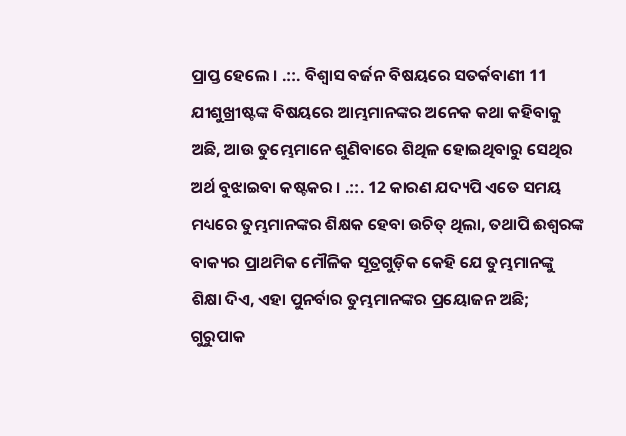ପ୍ରାପ୍ତ ହେଲେ । .::. ବିଶ୍ୱାସ ବର୍ଜନ ବିଷୟରେ ସତର୍କବାଣୀ 11 ଯୀଶୁଖ୍ରୀଷ୍ଟଙ୍କ ବିଷୟରେ ଆମ୍ଭମାନଙ୍କର ଅନେକ କଥା କହିବାକୁ ଅଛି, ଆଉ ତୁମ୍ଭେମାନେ ଶୁଣିବାରେ ଶିଥିଳ ହୋଇଥିବାରୁ ସେଥିର ଅର୍ଥ ବୁଝାଇବା କଷ୍ଟକର । .::. 12 କାରଣ ଯଦ୍ୟପି ଏତେ ସମୟ ମଧ୍ୟରେ ତୁମ୍ଭମାନଙ୍କର ଶିକ୍ଷକ ହେବା ଉଚିତ୍ ଥିଲା, ତଥାପି ଈଶ୍ୱରଙ୍କ ବାକ୍ୟର ପ୍ରାଥମିକ ମୌଳିକ ସୂତ୍ରଗୁଡ଼ିକ କେହି ଯେ ତୁମ୍ଭମାନଙ୍କୁ ଶିକ୍ଷା ଦିଏ, ଏହା ପୁନର୍ବାର ତୁମ୍ଭମାନଙ୍କର ପ୍ରୟୋଜନ ଅଛି; ଗୁରୁପାକ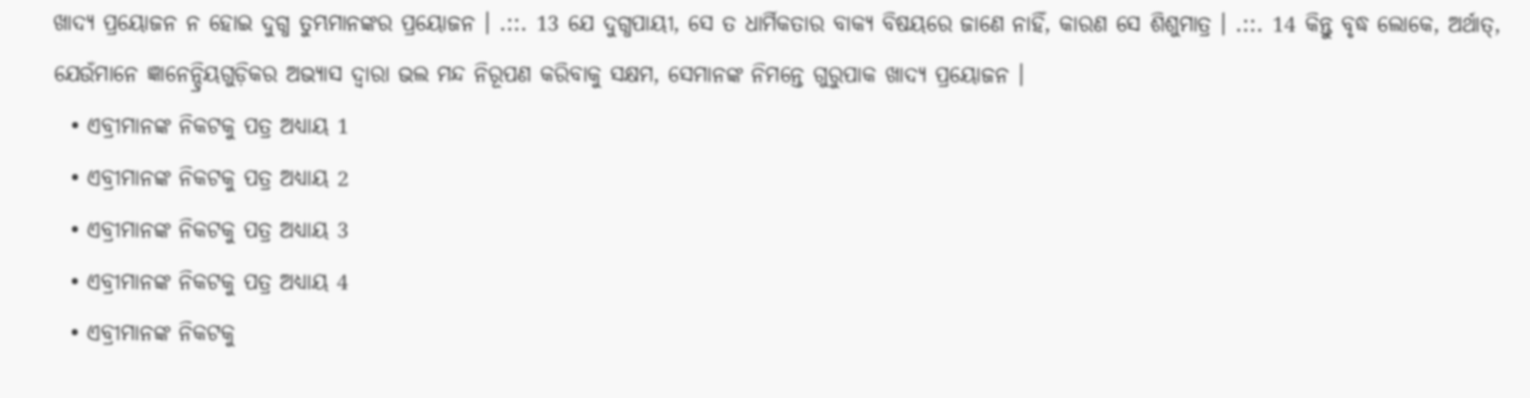ଖାଦ୍ୟ ପ୍ରୟୋଜନ ନ ହୋଇ ଦୁଗ୍ଧ ତୁମ୍ଭମାନଙ୍କର ପ୍ରୟୋଜନ । .::. 13 ଯେ ଦୁଗ୍ଧପାୟୀ, ସେ ତ ଧାର୍ମିକତାର ବାକ୍ୟ ବିଷୟରେ ଜାଣେ ନାହିଁ, କାରଣ ସେ ଶିଶୁମାତ୍ର । .::. 14 କିନ୍ତୁ ବୃଦ୍ଧ ଲୋକେ, ଅର୍ଥାତ୍‍, ଯେଉଁମାନେ ଜ୍ଞାନେନ୍ଦ୍ରିୟଗୁଡ଼ିକର ଅଭ୍ୟାସ ଦ୍ୱାରା ଭଲ ମନ୍ଦ ନିରୂପଣ କରିବାକୁ ସକ୍ଷମ, ସେମାନଙ୍କ ନିମନ୍ତେ ଗୁରୁପାକ ଖାଦ୍ୟ ପ୍ରୟୋଜନ ।
  • ଏବ୍ରୀମାନଙ୍କ ନିକଟକୁ ପତ୍ର ଅଧ୍ୟାୟ 1
  • ଏବ୍ରୀମାନଙ୍କ ନିକଟକୁ ପତ୍ର ଅଧ୍ୟାୟ 2
  • ଏବ୍ରୀମାନଙ୍କ ନିକଟକୁ ପତ୍ର ଅଧ୍ୟାୟ 3
  • ଏବ୍ରୀମାନଙ୍କ ନିକଟକୁ ପତ୍ର ଅଧ୍ୟାୟ 4
  • ଏବ୍ରୀମାନଙ୍କ ନିକଟକୁ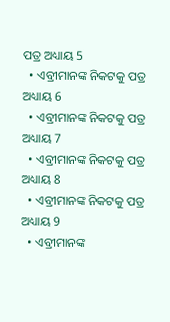ପତ୍ର ଅଧ୍ୟାୟ 5
  • ଏବ୍ରୀମାନଙ୍କ ନିକଟକୁ ପତ୍ର ଅଧ୍ୟାୟ 6
  • ଏବ୍ରୀମାନଙ୍କ ନିକଟକୁ ପତ୍ର ଅଧ୍ୟାୟ 7
  • ଏବ୍ରୀମାନଙ୍କ ନିକଟକୁ ପତ୍ର ଅଧ୍ୟାୟ 8
  • ଏବ୍ରୀମାନଙ୍କ ନିକଟକୁ ପତ୍ର ଅଧ୍ୟାୟ 9
  • ଏବ୍ରୀମାନଙ୍କ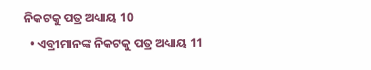ନିକଟକୁ ପତ୍ର ଅଧ୍ୟାୟ 10
  • ଏବ୍ରୀମାନଙ୍କ ନିକଟକୁ ପତ୍ର ଅଧ୍ୟାୟ 11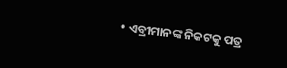• ଏବ୍ରୀମାନଙ୍କ ନିକଟକୁ ପତ୍ର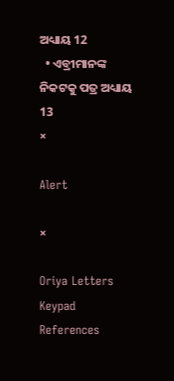ଅଧ୍ୟାୟ 12
  • ଏବ୍ରୀମାନଙ୍କ ନିକଟକୁ ପତ୍ର ଅଧ୍ୟାୟ 13
×

Alert

×

Oriya Letters Keypad References